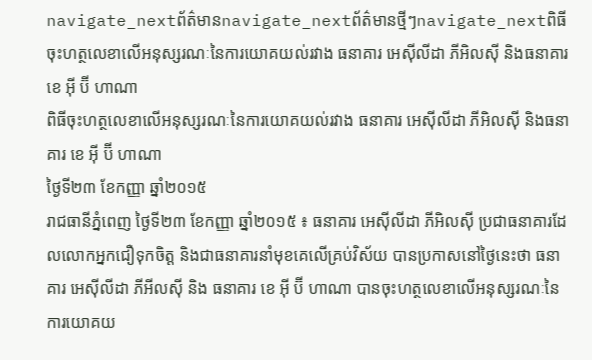navigate_nextព័ត៌មានnavigate_nextព័ត៌មានថ្មីៗnavigate_nextពិធីចុះហត្ថលេខាលើអនុស្សរណៈនៃការយោគយល់រវាង ធនាគារ អេស៊ីលីដា ភីអិលស៊ី និងធនាគារ ខេ អ៊ី ប៊ី ហាណា
ពិធីចុះហត្ថលេខាលើអនុស្សរណៈនៃការយោគយល់រវាង ធនាគារ អេស៊ីលីដា ភីអិលស៊ី និងធនាគារ ខេ អ៊ី ប៊ី ហាណា
ថ្ងៃទី២៣ ខែកញ្ញា ឆ្នាំ២០១៥
រាជធានីភ្នំពេញ ថ្ងៃទី២៣ ខែកញ្ញា ឆ្នាំ២០១៥ ៖ ធនាគារ អេស៊ីលីដា ភីអិលស៊ី ប្រជាធនាគារដែលលោកអ្នកជឿទុកចិត្ត និងជាធនាគារនាំមុខគេលើគ្រប់វិស័យ បានប្រកាសនៅថ្ងៃនេះថា ធនាគារ អេស៊ីលីដា ភីអីលស៊ី និង ធនាគារ ខេ អ៊ី ប៊ី ហាណា បានចុះហត្ថលេខាលើអនុស្សរណៈនៃការយោគយ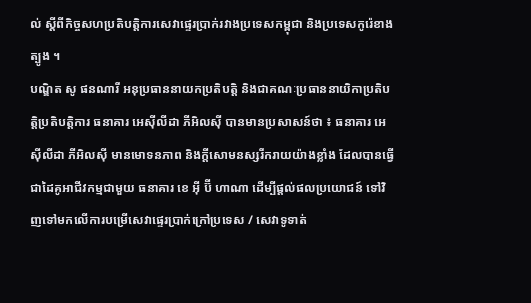ល់ ស្តីពីកិច្ចសហប្រតិបត្តិការសេវាផ្ទេរប្រាក់រវាងប្រទេសកម្ពុជា និងប្រទេសកូរ៉េខាងត្បូង ។
បណ្ឌិត សូ ផនណារី អនុប្រធាននាយកប្រតិបត្ដិ និងជាគណៈប្រធាននាយិកាប្រតិបត្ដិប្រតិបត្ដិការ ធនាគារ អេស៊ីលីដា ភីអិលស៊ី បានមានប្រសាសន៍ថា ៖ ធនាគារ អេស៊ីលីដា ភីអិលស៊ី មានមោទនភាព និងក្តីសោមនស្សរីករាយយ៉ាងខ្លាំង ដែលបានធ្វើជាដៃគូអាជីវកម្មជាមួយ ធនាគារ ខេ អ៊ី ប៊ី ហាណា ដើម្បីផ្តល់ផលប្រយោជន៍ ទៅវិញទៅមកលើការបម្រើសេវាផ្ទេរប្រាក់ក្រៅប្រទេស / សេវាទូទាត់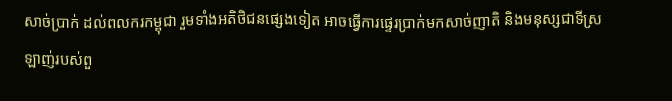សាច់ប្រាក់ ដល់ពលករកម្ពុជា រួមទាំងអតិថិជនផ្សេងទៀត អាចធ្វើការផ្ទេរប្រាក់មកសាច់ញាតិ និងមនុស្សជាទីស្រឡាញ់របស់ពួ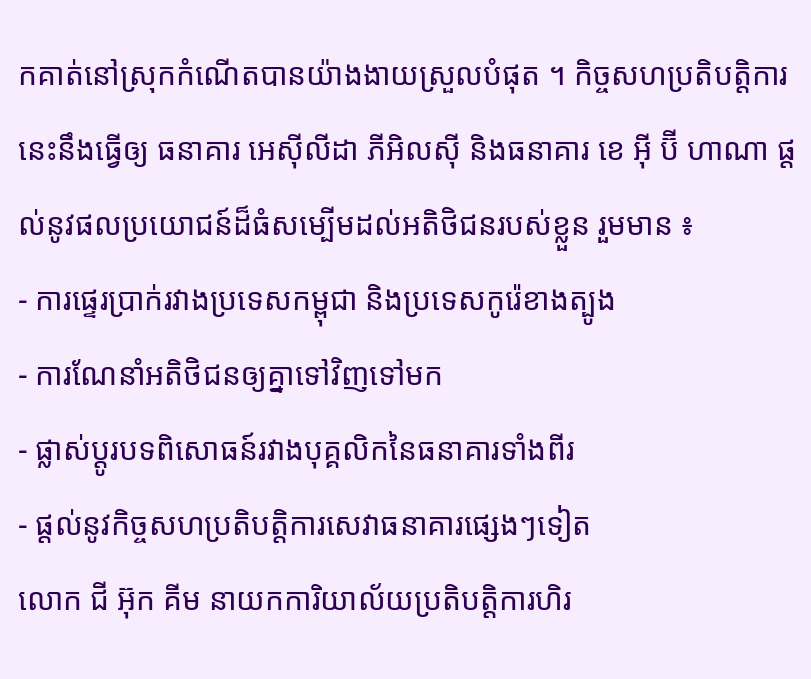កគាត់នៅស្រុកកំណើតបានយ៉ាងងាយស្រួលបំផុត ។ កិច្ចសហប្រតិបត្តិការនេះនឹងធ្វើឲ្យ ធនាគារ អេស៊ីលីដា ភីអិលស៊ី និងធនាគារ ខេ អ៊ី ប៊ី ហាណា ផ្តល់នូវផលប្រយោជន៍ដ៏ធំសម្បើមដល់អតិថិជនរបស់ខ្លួន រួមមាន ៖
- ការផ្ទេរប្រាក់រវាងប្រទេសកម្ពុជា និងប្រទេសកូរ៉េខាងត្បូង
- ការណែនាំអតិថិជនឲ្យគ្នាទៅវិញទៅមក
- ផ្លាស់ប្តូរបទពិសោធន៍រវាងបុគ្គលិកនៃធនាគារទាំងពីរ
- ផ្តល់នូវកិច្ចសហប្រតិបត្តិការសេវាធនាគារផ្សេងៗទៀត
លោក ជី អ៊ុក គីម នាយកការិយាល័យប្រតិបត្តិការហិរ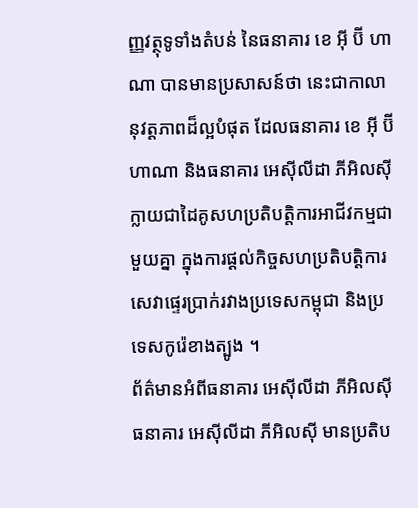ញ្ញវត្ថុទូទាំងតំបន់ នៃធនាគារ ខេ អ៊ី ប៊ី ហាណា បានមានប្រសាសន៍ថា នេះជាកាលានុវត្តភាពដ៏ល្អបំផុត ដែលធនាគារ ខេ អ៊ី ប៊ី ហាណា និងធនាគារ អេស៊ីលីដា ភីអិលស៊ី ក្លាយជាដៃគូសហប្រតិបត្តិការអាជីវកម្មជាមួយគ្នា ក្នុងការផ្តល់កិច្ចសហប្រតិបត្តិការសេវាផ្ទេរប្រាក់រវាងប្រទេសកម្ពុជា និងប្រទេសកូរ៉េខាងត្បូង ។
ព័ត៌មានអំពីធនាគារ អេស៊ីលីដា ភីអិលស៊ី
ធនាគារ អេស៊ីលីដា ភីអិលស៊ី មានប្រតិប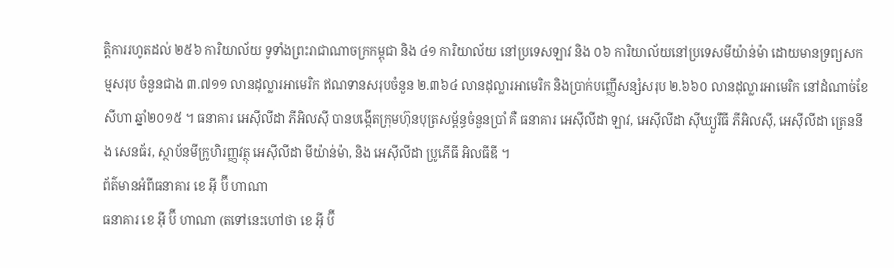ត្តិការរហូតដល់ ២៥៦ ការិយាល័យ ទូទាំងព្រះរាជាណាចក្រកម្ពុជា និង ៤១ ការិយាល័យ នៅប្រទេសឡាវ និង ០៦ ការិយាល័យនៅប្រទេសមីយ៉ាន់ម៉ា ដោយមានទ្រព្យសកម្មសរុប ចំនួនជាង ៣.៧១១ លានដុល្លារអាមេរិក ឥណទានសរុបចំនួន ២.៣៦៤ លានដុល្លារអាមេរិក និងប្រាក់បញ្ញើសន្សំសរុប ២.៦៦០ លានដុល្លារអាមេរិក នៅដំណាច់ខែសីហា ឆ្នាំ២០១៥ ។ ធនាគារ អេស៊ីលីដា ភីអិលស៊ី បានបង្កើតក្រុមហ៊ុនបុត្រសម្ព័ន្ធចំនួនប្រាំ គឺ ធនាគារ អេស៊ីលីដា ឡាវ, អេស៊ីលីដា ស៊ីឃ្យួរឹធី ភីអិលស៊ី, អេស៊ីលីដា ត្រេននីង សេនធ័រ, ស្ថាប័នមីក្រូហិរញ្ញវត្ថុ អេស៊ីលីដា មីយ៉ាន់ម៉ា, និង អេស៊ីលីដា ប្រូភើធី អិលធីឌី ។
ព័ត៌មានអំពីធនាគារ ខេ អ៊ី ប៊ី ហាណា
ធនាគារ ខេ អ៊ី ប៊ី ហាណា (តទៅនេះហៅថា ខេ អ៊ី ប៊ី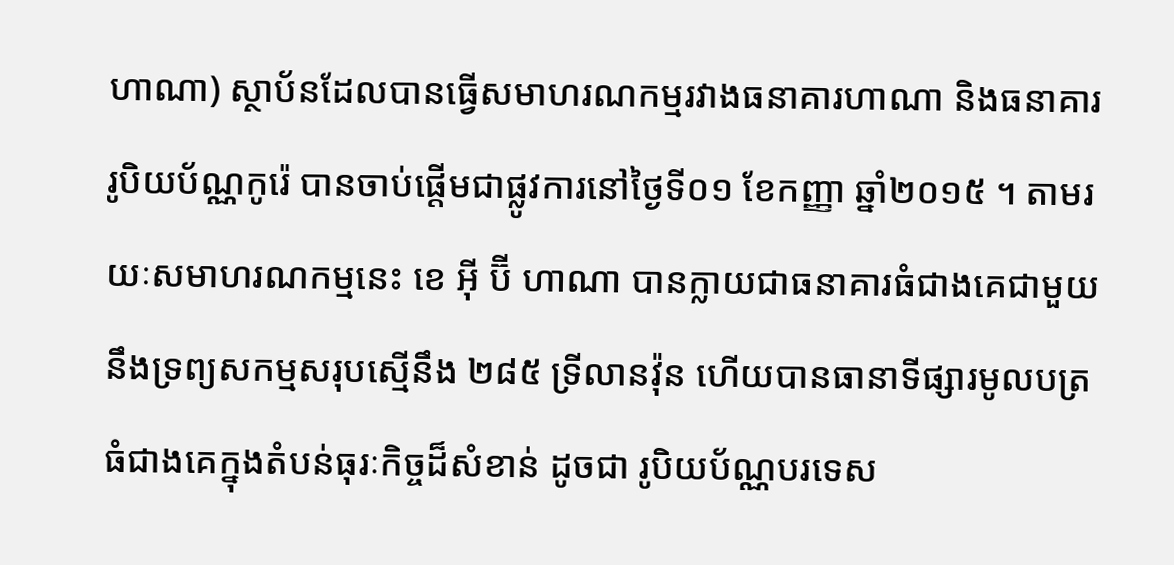ហាណា) ស្ថាប័នដែលបានធ្វើសមាហរណកម្មរវាងធនាគារហាណា និងធនាគាររូបិយប័ណ្ណកូរ៉េ បានចាប់ផ្តើមជាផ្លូវការនៅថ្ងៃទី០១ ខែកញ្ញា ឆ្នាំ២០១៥ ។ តាមរយៈសមាហរណកម្មនេះ ខេ អ៊ី ប៊ី ហាណា បានក្លាយជាធនាគារធំជាងគេជាមួយនឹងទ្រព្យសកម្មសរុបស្មើនឹង ២៨៥ ទ្រីលានវ៉ុន ហើយបានធានាទីផ្សារមូលបត្រធំជាងគេក្នុងតំបន់ធុរៈកិច្ចដ៏សំខាន់ ដូចជា រូបិយប័ណ្ណបរទេស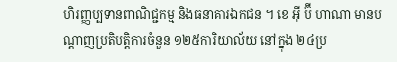ហិរញ្ញប្បទានពាណិជ្ជកម្ម និងធនាគារឯកជន ។ ខេ អ៊ី ប៊ី ហាណា មានបណ្តាញប្រតិបត្តិការចំនួន ១២៥ការិយាល័យ នៅក្នុង ២៤ប្រ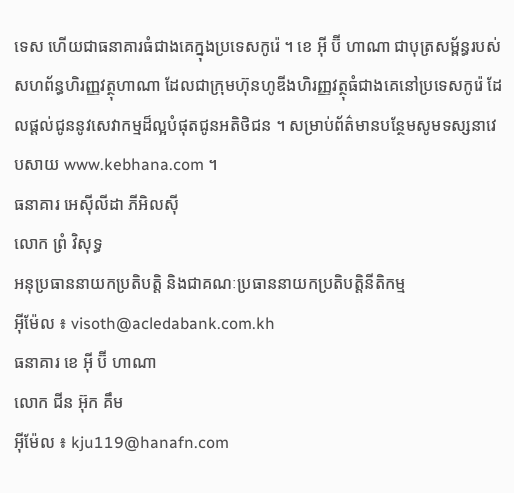ទេស ហើយជាធនាគារធំជាងគេក្នុងប្រទេសកូរ៉េ ។ ខេ អ៊ី ប៊ី ហាណា ជាបុត្រសម្ព័ន្ធរបស់សហព័ន្ធហិរញ្ញវត្ថុហាណា ដែលជាក្រុមហ៊ុនហូឌីងហិរញ្ញវត្ថុធំជាងគេនៅប្រទេសកូរ៉េ ដែលផ្តល់ជូននូវសេវាកម្មដ៏ល្អបំផុតជូនអតិថិជន ។ សម្រាប់ព័ត៌មានបន្ថែមសូមទស្សនាវេបសាយ www.kebhana.com ។
ធនាគារ អេស៊ីលីដា ភីអិលស៊ី
លោក ព្រំ វិសុទ្ធ
អនុប្រធាននាយកប្រតិបត្តិ និងជាគណៈប្រធាននាយកប្រតិបត្តិនីតិកម្ម
អ៊ីម៉ែល ៖ visoth@acledabank.com.kh
ធនាគារ ខេ អ៊ី ប៊ី ហាណា
លោក ជីន អ៊ុក គឹម
អ៊ីម៉ែល ៖ kju119@hanafn.com